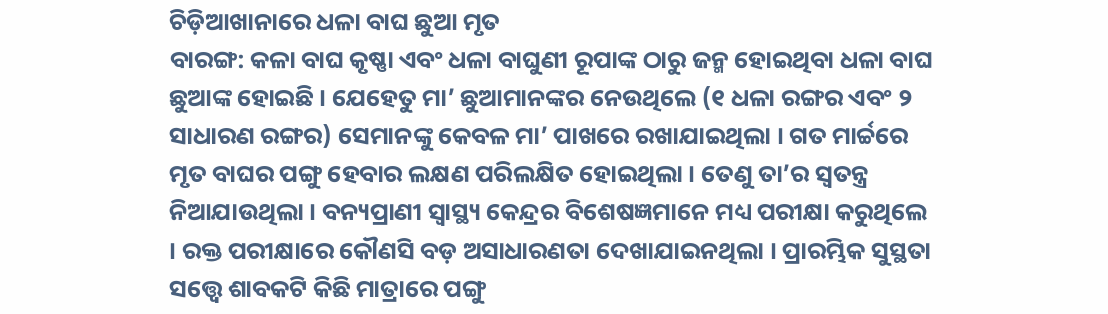ଚିଡ଼ିଆଖାନାରେ ଧଳା ବାଘ ଛୁଆ ମୃତ
ବାରଙ୍ଗ: କଳା ବାଘ କୃଷ୍ଣା ଏବଂ ଧଳା ବାଘୁଣୀ ରୂପାଙ୍କ ଠାରୁ ଜନ୍ମ ହୋଇଥିବା ଧଳା ବାଘ ଛୁଆଙ୍କ ହୋଇଛି । ଯେହେତୁ ମା’ ଛୁଆମାନଙ୍କର ନେଉଥିଲେ (୧ ଧଳା ରଙ୍ଗର ଏବଂ ୨ ସାଧାରଣ ରଙ୍ଗର) ସେମାନଙ୍କୁ କେବଳ ମା’ ପାଖରେ ରଖାଯାଇଥିଲା । ଗତ ମାର୍ଚ୍ଚରେ ମୃତ ବାଘର ପଙ୍ଗୁ ହେବାର ଲକ୍ଷଣ ପରିଲକ୍ଷିତ ହୋଇଥିଲା । ତେଣୁ ତା’ର ସ୍ୱତନ୍ତ୍ର ନିଆଯାଉଥିଲା । ବନ୍ୟପ୍ରାଣୀ ସ୍ୱାସ୍ଥ୍ୟ କେନ୍ଦ୍ରର ବିଶେଷଜ୍ଞମାନେ ମଧ୍ୟ ପରୀକ୍ଷା କରୁଥିଲେ । ରକ୍ତ ପରୀକ୍ଷାରେ କୌଣସି ବଡ଼ ଅସାଧାରଣତା ଦେଖାଯାଇନଥିଲା । ପ୍ରାରମ୍ଭିକ ସୁସ୍ଥତା ସତ୍ତ୍ୱେ ଶାବକଟି କିଛି ମାତ୍ରାରେ ପଙ୍ଗୁ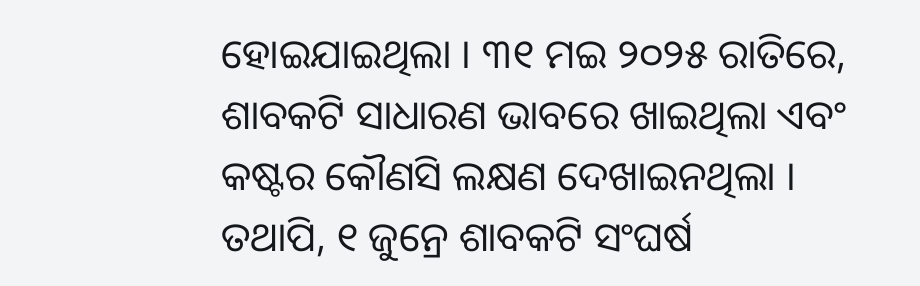ହୋଇଯାଇଥିଲା । ୩୧ ମଇ ୨୦୨୫ ରାତିରେ, ଶାବକଟି ସାଧାରଣ ଭାବରେ ଖାଇଥିଲା ଏବଂ କଷ୍ଟର କୌଣସି ଲକ୍ଷଣ ଦେଖାଇନଥିଲା । ତଥାପି, ୧ ଜୁନ୍ରେ ଶାବକଟି ସଂଘର୍ଷ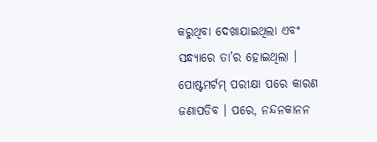କରୁଥିବା ଦେଖାଯାଇଥିଲା ଏବଂ ସନ୍ଧ୍ୟାରେ ତା’ର ହୋଇଥିଲା । ପୋଷ୍ଟମର୍ଟମ୍ ପରୀକ୍ଷା ପରେ କାରଣ ଜଣାପଡିବ । ପରେ, ନନ୍ଦନକାନନ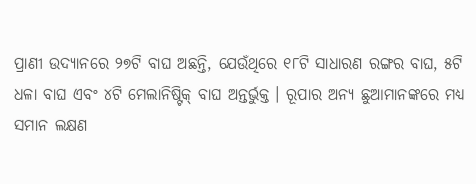ପ୍ରାଣୀ ଉଦ୍ୟାନରେ ୨୭ଟି ବାଘ ଅଛନ୍ତି, ଯେଉଁଥିରେ ୧୮ଟି ସାଧାରଣ ରଙ୍ଗର ବାଘ, ୫ଟି ଧଳା ବାଘ ଏବଂ ୪ଟି ମେଲାନିଷ୍ଟିକ୍ ବାଘ ଅନ୍ତର୍ଭୁକ୍ତ । ରୂପାର ଅନ୍ୟ ଛୁଆମାନଙ୍କରେ ମଧ୍ୟ ସମାନ ଲକ୍ଷଣ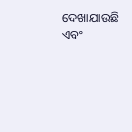ଦେଖାଯାଉଛି ଏବଂ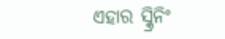ଏହାର ସ୍କ୍ରିନିଂ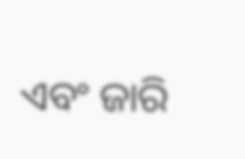ଏବଂ ଜାରି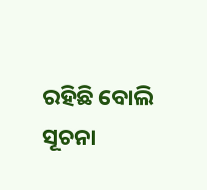ରହିଛି ବୋଲି ସୂଚନା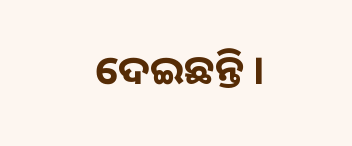ଦେଇଛନ୍ତି ।